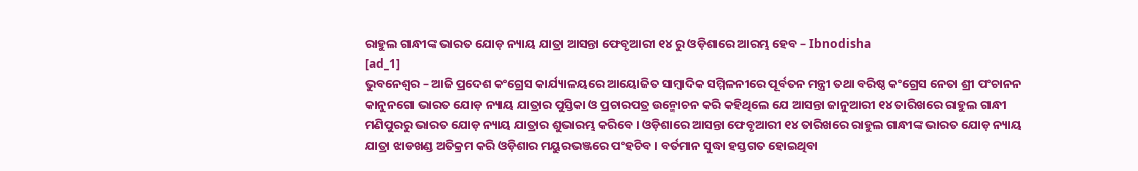ରାହୁଲ ଗାନ୍ଧୀଙ୍କ ଭାରତ ଯୋଡ଼ ନ୍ୟାୟ ଯାତ୍ରା ଆସନ୍ତା ଫେବୃଆରୀ ୧୪ ରୁ ଓଡ଼ିଶାରେ ଆରମ୍ଭ ହେବ – Ibnodisha
[ad_1]
ଭୁବନେଶ୍ୱର – ଆଜି ପ୍ରଦେଶ କଂଗ୍ରେସ କାର୍ଯ୍ୟାଳୟରେ ଆୟୋଜିତ ସାମ୍ବାଦିକ ସମ୍ମିଳନୀରେ ପୂର୍ବତନ ମନ୍ତ୍ରୀ ତଥା ବରିଷ୍ଠ କଂଗ୍ରେସ ନେତା ଶ୍ରୀ ପଂଚାନନ କାନୁନଗୋ ଭାରତ ଯୋଡ଼ ନ୍ୟାୟ ଯାତ୍ରାର ପୁସ୍ତିକା ଓ ପ୍ରଚାରପତ୍ର ଉନ୍ମୋଚନ କରି କହିଥିଲେ ଯେ ଆସନ୍ତା ଜାନୁଆରୀ ୧୪ ତାରିଖରେ ରାହୁଲ ଗାନ୍ଧୀ ମଣିପୁରରୁ ଭାରତ ଯୋଡ଼ ନ୍ୟାୟ ଯାତ୍ରାର ଶୁଭାରମ୍ଭ କରିବେ । ଓଡ଼ିଶାରେ ଆସନ୍ତା ଫେବୃଆରୀ ୧୪ ତାରିଖରେ ରାହୁଲ ଗାନ୍ଧୀଙ୍କ ଭାରତ ଯୋଡ଼ ନ୍ୟାୟ ଯାତ୍ରା ଝାଡଖଣ୍ଡ ଅତିକ୍ରମ କରି ଓଡ଼ିଶାର ମୟୁରଭଞ୍ଜରେ ପଂହଚିବ । ବର୍ତମାନ ସୁଦ୍ଧା ହସ୍ତଗତ ହୋଇଥିବା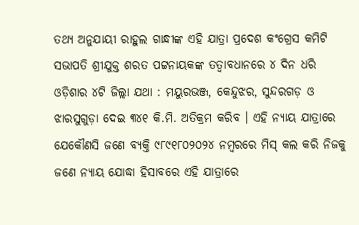ତଥ୍ୟ ଅନୁଯାୟୀ ରାହୁଲ ଗାନ୍ଧୀଙ୍କ ଏହି ଯାତ୍ରା ପ୍ରଦେଶ କଂଗ୍ରେସ କମିଟି ସଭାପତି ଶ୍ରୀଯୁକ୍ତ ଶରତ ପଟ୍ଟନାୟକଙ୍କ ତତ୍ୱାବଧାନରେ ୪ ଦିନ ଧରି ଓଡ଼ିଶାର ୪ଟି ଜିଲ୍ଲା ଯଥା : ମୟୁରଭଞ୍ଜ, କେନ୍ଦୁଝର, ସୁନ୍ଦରଗଡ଼ ଓ ଝାରସୁଗୁଡ଼ା ଦେଇ ୩୪୧ କି.ମି. ଅତିକ୍ରମ କରିବ । ଏହି ନ୍ୟାୟ ଯାତ୍ରାରେ ଯେକୌଣସି ଜଣେ ବ୍ୟକ୍ତି ୯୮୯୧୮୦୨୦୨୪ ନମ୍ବରରେ ମିସ୍ କଲ କରି ନିଜକୁ ଜଣେ ନ୍ୟାୟ ଯୋଦ୍ଧା ହିସାବରେ ଏହି ଯାତ୍ରାରେ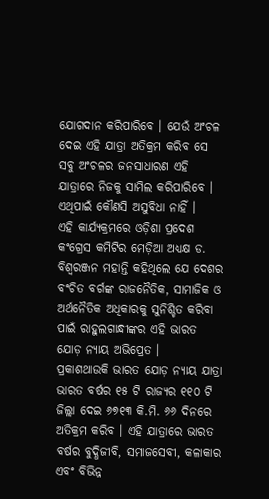ଯୋଗଦାନ କରିପାରିବେ । ଯେଉଁ ଅଂଚଳ ଦେଇ ଏହି ଯାତ୍ରା ଅତିକ୍ରମ କରିବ ସେ ସବୁ ଅଂଚଳର ଜନସାଧାରଣ ଏହି ଯାତ୍ରାରେ ନିଜକୁ ସାମିଲ କରିପାରିବେ । ଏଥିପାଇଁ କୌଣସି ଅସୁବିଧା ନାହିଁ ।
ଏହି କାର୍ଯ୍ୟକ୍ରମରେ ଓଡ଼ିଶା ପ୍ରଦେଶ କଂଗ୍ରେସ କମିଟିର ମେଡ଼ିଆ ଅଧ୍ୟକ୍ଷ ଡ. ବିଶ୍ୱରଞ୍ଜନ ମହାନ୍ତି କହିଥିଲେ ଯେ ଦେଶର ବଂଚିତ ବର୍ଗଙ୍କ ରାଜନୈତିକ, ସାମାଜିକ ଓ ଅର୍ଥନୈତିକ ଅଧିକାରକୁ ସୁନିଶ୍ଚିତ କରିବା ପାଇଁ ରାହୁଲଗାନ୍ଧୀଙ୍କର ଏହି ଭାରତ ଯୋଡ଼ ନ୍ୟାୟ ଅଭିପ୍ରେତ ।
ପ୍ରକାଶଥାଉକି ଭାରତ ଯୋଡ଼ ନ୍ୟାୟ ଯାତ୍ରା ଭାରତ ବର୍ଷର ୧୫ ଟି ରାଜ୍ୟର ୧୧୦ ଟି ଜିଲ୍ଲା ଦେଇ ୬୭୧୩ କି.ମି. ୬୬ ଦିନରେ ଅତିକ୍ରମ କରିବ । ଏହି ଯାତ୍ରାରେ ଭାରତ ବର୍ଷର ବୁଦ୍ଧିଜୀବି, ସମାଜସେବୀ, କଳାକାର ଏବଂ ବିଭିନ୍ନ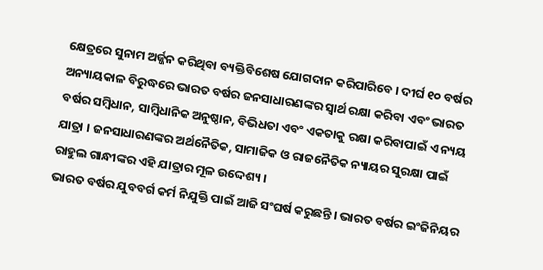କ୍ଷେତ୍ରରେ ସୁନାମ ଅର୍ଜ୍ଜନ କରିଥିବା ବ୍ୟକ୍ତିବିଶେଷ ଯୋଗଦାନ କରିପାରିବେ । ଦୀର୍ଘ ୧୦ ବର୍ଷର ଅନ୍ୟାୟକାଳ ବିରୁଦ୍ଧରେ ଭାରତ ବର୍ଷର ଜନସାଧାରଣଙ୍କର ସ୍ୱାର୍ଥ ରକ୍ଷା କରିବା ଏବଂ ଭାରତ ବର୍ଷର ସମ୍ବିଧାନ, ସାମ୍ବିଧାନିକ ଅନୁଷ୍ଠାନ, ବିଭିଧତା ଏବଂ ଏକତାକୁ ରକ୍ଷା କରିବାପାଇଁ ଏ ନ୍ୟୟ ଯାତ୍ରା । ଜନସାଧାରଣଙ୍କର ଅର୍ଥନୈତିକ, ସାମାଜିକ ଓ ରାଜନୈତିକ ନ୍ୟାୟର ସୁରକ୍ଷା ପାଇଁ ରାହୁଲ ଗାନ୍ଧୀଙ୍କର ଏହି ଯାତ୍ରାର ମୂଳ ଉଦ୍ଦେଶ୍ୟ ।
ଭାରତ ବର୍ଷର ଯୁବବର୍ଗ କର୍ମ ନିଯୁକ୍ତି ପାଇଁ ଆଜି ସଂଘର୍ଷ କରୁଛନ୍ତି । ଭାରତ ବର୍ଷର ଇଂଜିନିୟର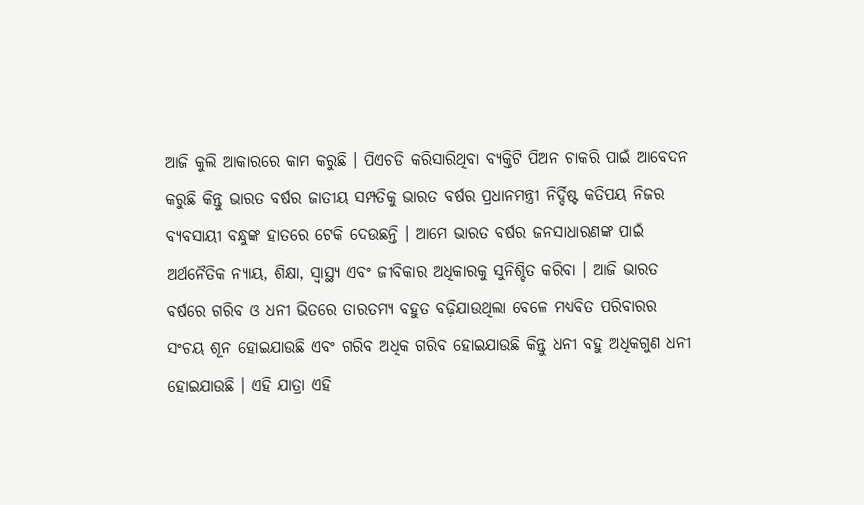ଆଜି କୁଲି ଆକାରରେ କାମ କରୁଛି । ପିଏଚଡି କରିସାରିଥିବା ବ୍ୟକ୍ତିଟି ପିଅନ ଚାକରି ପାଇଁ ଆବେଦନ କରୁଛି କିନ୍ତୁ ଭାରତ ବର୍ଷର ଜାତୀୟ ସମ୍ପତିକୁ ଭାରତ ବର୍ଷର ପ୍ରଧାନମନ୍ତ୍ରୀ ନିର୍ଦ୍ଦିଷ୍ଟ କତିପୟ ନିଜର ବ୍ୟବସାୟୀ ବନ୍ଧୁଙ୍କ ହାତରେ ଟେକି ଦେଉଛନ୍ତି । ଆମେ ଭାରତ ବର୍ଷର ଜନସାଧାରଣଙ୍କ ପାଇଁ ଅର୍ଥନୈତିକ ନ୍ୟାୟ, ଶିକ୍ଷା, ସ୍ୱାସ୍ଥ୍ୟ ଏବଂ ଜୀବିକାର ଅଧିକାରକୁ ସୁନିଶ୍ଚିତ କରିବା । ଆଜି ଭାରତ ବର୍ଷରେ ଗରିବ ଓ ଧନୀ ଭିତରେ ତାରତମ୍ୟ ବହୁତ ବଢ଼ିଯାଉଥିଲା ବେଳେ ମଧ୍ୟବିତ ପରିବାରର ସଂଚୟ ଶୂନ ହୋଇଯାଉଛି ଏବଂ ଗରିବ ଅଧିକ ଗରିବ ହୋଇଯାଉଛି କିନ୍ତୁ ଧନୀ ବହୁ ଅଧିକଗୁଣ ଧନୀ ହୋଇଯାଉଛି । ଏହି ଯାତ୍ରା ଏହି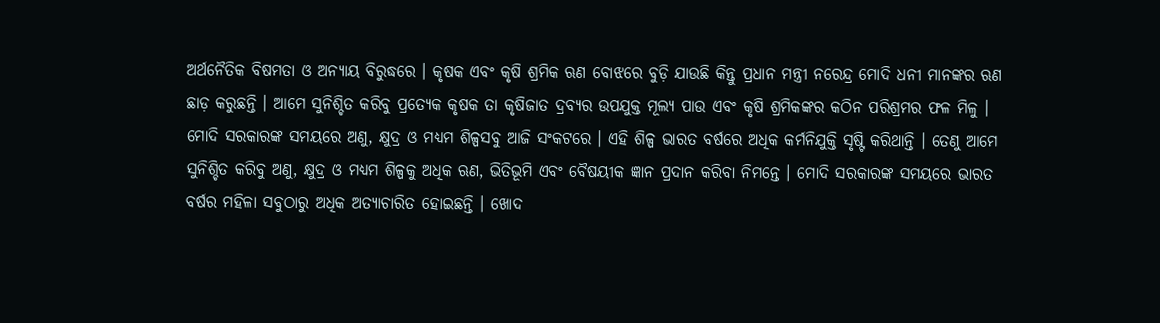ଅର୍ଥନୈତିକ ବିଷମତା ଓ ଅନ୍ୟାୟ ବିରୁଦ୍ଧରେ । କୃଷକ ଏବଂ କୃଷି ଶ୍ରମିକ ଋଣ ବୋଝରେ ବୁଡ଼ି ଯାଉଛି କିନ୍ତୁ ପ୍ରଧାନ ମନ୍ତ୍ରୀ ନରେନ୍ଦ୍ର ମୋଦି ଧନୀ ମାନଙ୍କର ଋଣ ଛାଡ଼ କରୁଛନ୍ତି । ଆମେ ସୁନିଶ୍ଚିତ କରିବୁ ପ୍ରତ୍ୟେକ କୃଷକ ତା କୃଷିଜାତ ଦ୍ରବ୍ୟର ଉପଯୁକ୍ତ ମୂଲ୍ୟ ପାଉ ଏବଂ କୃଷି ଶ୍ରମିକଙ୍କର କଠିନ ପରିଶ୍ରମର ଫଳ ମିଳୁ ।
ମୋଦି ସରକାରଙ୍କ ସମୟରେ ଅଣୁ, କ୍ଷୁଦ୍ର ଓ ମଧ୍ୟମ ଶିଳ୍ପସବୁ ଆଜି ସଂକଟରେ । ଏହି ଶିଳ୍ପ ଭାରତ ବର୍ଷରେ ଅଧିକ କର୍ମନିଯୁକ୍ତି ସୃଷ୍ଟି କରିଥାନ୍ତି । ତେଣୁ ଆମେ ସୁନିଶ୍ଚିତ କରିବୁ ଅଣୁ, କ୍ଷୁଦ୍ର ଓ ମଧ୍ୟମ ଶିଳ୍ପକୁ ଅଧିକ ଋଣ, ଭିତିଭୂମି ଏବଂ ବୈଷୟୀକ ଜ୍ଞାନ ପ୍ରଦାନ କରିବା ନିମନ୍ତେ । ମୋଦି ସରକାରଙ୍କ ସମୟରେ ଭାରତ ବର୍ଷର ମହିଳା ସବୁଠାରୁ ଅଧିକ ଅତ୍ୟାଚାରିତ ହୋଇଛନ୍ତି । ଖୋଦ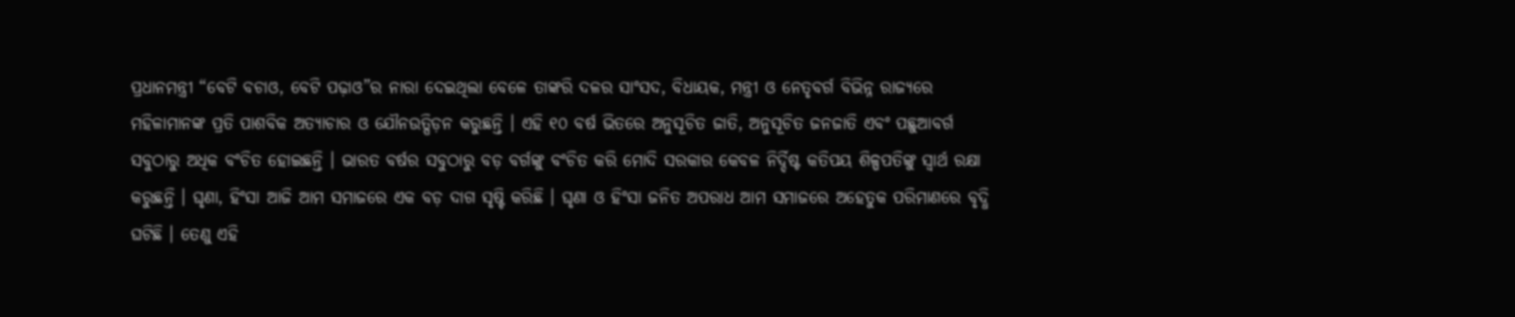ପ୍ରଧାନମନ୍ତ୍ରୀ “ବେଟି ବଚାଓ, ବେଟି ପଢ଼ାଓ”ର ନାରା ଦେଇଥିଲା ବେଳେ ତାଙ୍କରି ଦଳର ସାଂସଦ, ବିଧାୟକ, ମନ୍ତ୍ରୀ ଓ ନେତୃବର୍ଗ ବିଭିନ୍ନ ରାଜ୍ୟରେ ମହିଳାମାନଙ୍କ ପ୍ରତି ପାଶବିକ ଅତ୍ୟାଚାର ଓ ଯୌନଉତ୍ପିଡ଼ନ କରୁଛନ୍ତି । ଏହି ୧୦ ବର୍ଷ ଭିତରେ ଅନୁସୂଚିତ ଜାତି, ଅନୁସୂଚିତ ଜନଜାତି ଏବଂ ପଛୁଆବର୍ଗ ସବୁଠାରୁ ଅଧିକ ବଂଚିତ ହୋଇଛନ୍ତି । ଭାରତ ବର୍ଷର ସବୁଠାରୁ ବଡ଼ ବର୍ଗଙ୍କୁ ବଂଚିତ କରି ମୋଦି ସରକାର କେବଳ ନିର୍ଦ୍ଦିଷ୍ଟ କତିପୟ ଶିଳ୍ପପତିଙ୍କୁ ସ୍ୱାର୍ଥ ରକ୍ଷା କରୁଛନ୍ତି । ଘୃଣା, ହିଂସା ଆଜି ଆମ ସମାଜରେ ଏକ ବଡ଼ ଦାଗ ସୃଷ୍ଟି କରିଛି । ଘୃଣା ଓ ହିଂସା ଜନିତ ଅପରାଧ ଆମ ସମାଜରେ ଅହେତୁକ ପରିମାଣରେ ବୃଦ୍ଧି ଘଟିଛି । ତେଣୁ ଏହି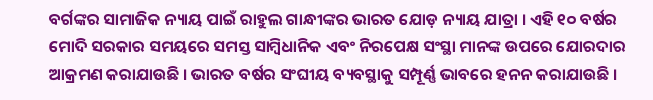ବର୍ଗଙ୍କର ସାମାଜିକ ନ୍ୟାୟ ପାଇଁ ରାହୁଲ ଗାନ୍ଧୀଙ୍କର ଭାରତ ଯୋଡ଼ ନ୍ୟାୟ ଯାତ୍ରା । ଏହି ୧୦ ବର୍ଷର ମୋଦି ସରକାର ସମୟରେ ସମସ୍ତ ସାମ୍ବିଧାନିକ ଏବଂ ନିରପେକ୍ଷ ସଂସ୍ଥା ମାନଙ୍କ ଉପରେ ଯୋରଦାର ଆକ୍ରମଣ କରାଯାଉଛି । ଭାରତ ବର୍ଷର ସଂଘୀୟ ବ୍ୟବସ୍ଥାକୁ ସମ୍ପୂର୍ଣ୍ଣ ଭାବରେ ହନନ କରାଯାଉଛି ।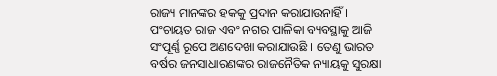ରାଜ୍ୟ ମାନଙ୍କର ହକକୁ ପ୍ରଦାନ କରାଯାଉନାହିଁ । ପଂଚାୟତ ରାଜ ଏବଂ ନଗର ପାଳିକା ବ୍ୟବସ୍ଥାକୁ ଆଜି ସଂପୂର୍ଣ୍ଣ ରୂପେ ଅଣଦେଖା କରାଯାଉଛି । ତେଣୁ ଭାରତ ବର୍ଷର ଜନସାଧାରଣଙ୍କର ରାଜନୈତିକ ନ୍ୟାୟକୁ ସୁରକ୍ଷା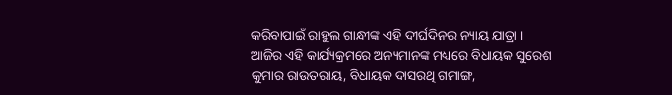କରିବାପାଇଁ ରାହୁଲ ଗାନ୍ଧୀଙ୍କ ଏହି ଦୀର୍ଘଦିନର ନ୍ୟାୟ ଯାତ୍ରା ।
ଆଜିର ଏହି କାର୍ଯ୍ୟକ୍ରମରେ ଅନ୍ୟମାନଙ୍କ ମଧ୍ୟରେ ବିଧାୟକ ସୁରେଶ କୁମାର ରାଉତରାୟ, ବିଧାୟକ ଦାସରଥି ଗମାଙ୍ଗ,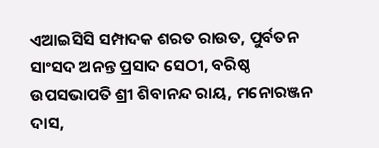ଏଆଇସିସି ସମ୍ପାଦକ ଶରତ ରାଉତ, ପୁର୍ବତନ ସାଂସଦ ଅନନ୍ତ ପ୍ରସାଦ ସେଠୀ, ବରିଷ୍ଠ ଉପସଭାପତି ଶ୍ରୀ ଶିବାନନ୍ଦ ରାୟ, ମନୋରଞ୍ଜନ ଦାସ,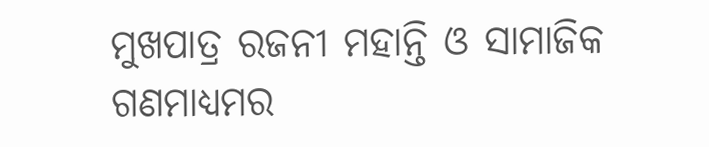ମୁଖପାତ୍ର ରଜନୀ ମହାନ୍ତି ଓ ସାମାଜିକ ଗଣମାଧ୍ୟମର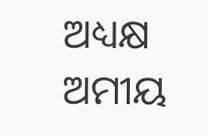ଅଧ୍ୟକ୍ଷ ଅମୀୟ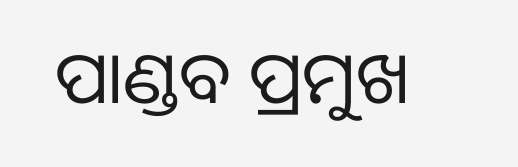ପାଣ୍ଡବ ପ୍ରମୁଖ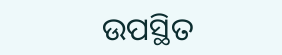ଉପସ୍ଥିତ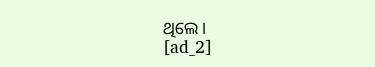ଥିଲେ।
[ad_2]